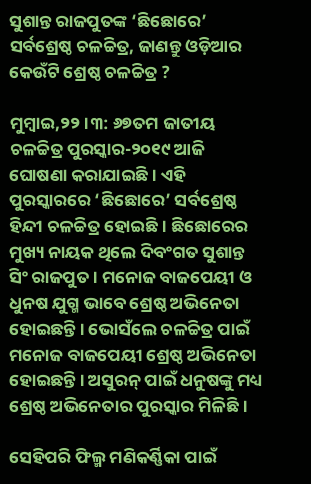ସୁଶାନ୍ତ ରାଜପୁତଙ୍କ ‘ଛିଛୋରେ’ ସର୍ବଶ୍ରେଷ୍ଠ ଚଳଚ୍ଚିତ୍ର, ଜାଣନ୍ତୁ ଓଡ଼ିଆର କେଉଁଟି ଶ୍ରେଷ୍ଠ ଚଳଚ୍ଚିତ୍ର ?

ମୁମ୍ବାଇ,୨୨ ।୩: ୬୭ତମ ଜାତୀୟ ଚଳଚ୍ଚିତ୍ର ପୁରସ୍କାର-୨୦୧୯ ଆଜି ଘୋଷଣା କରାଯାଇଛି । ଏହି ପୁରସ୍କାରରେ ‘ଛିଛୋରେ’ ସର୍ବଶ୍ରେଷ୍ଠ ହିନ୍ଦୀ ଚଳଚ୍ଚିତ୍ର ହୋଇଛି । ଛିଛୋରେର ମୁଖ୍ୟ ନାୟକ ଥିଲେ ଦିବଂଗତ ସୁଶାନ୍ତ ସିଂ ରାଜପୁତ । ମନୋଜ ବାଜପେୟୀ ଓ ଧୁନଷ ଯୁଗ୍ମ ଭାବେ ଶ୍ରେଷ୍ଠ ଅଭିନେତା ହୋଇଛନ୍ତି । ଭୋସଁଲେ ଚଳଚ୍ଚିତ୍ର ପାଇଁ ମନୋଜ ବାଜପେୟୀ ଶ୍ରେଷ୍ଠ ଅଭିନେତା ହୋଇଛନ୍ତି । ଅସୁରନ୍ ପାଇଁ ଧନୁଷଙ୍କୁ ମଧ୍ୟ ଶ୍ରେଷ୍ଠ ଅଭିନେତାର ପୁରସ୍କାର ମିଳିଛି ।

ସେହିପରି ଫିଲ୍ମ ମଣିକର୍ଣ୍ଣିକା ପାଇଁ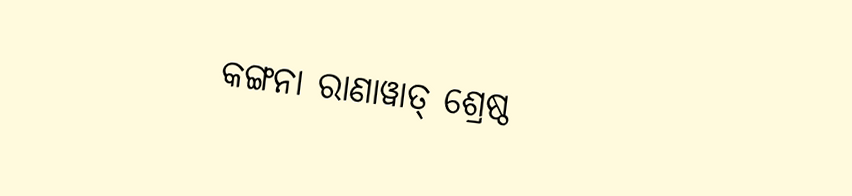କଙ୍ଗନା ରାଣାୱାତ୍ ଶ୍ରେଷ୍ଠ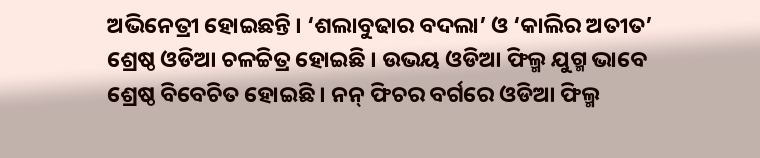ଅଭିନେତ୍ରୀ ହୋଇଛନ୍ତି । ‘ଶଲାବୁଢାର ବଦଲା’ ଓ ‘କାଲିର ଅତୀତ’ ଶ୍ରେଷ୍ଠ ଓଡିଆ ଚଳଚ୍ଚିତ୍ର ହୋଇଛି । ଉଭୟ ଓଡିଆ ଫିଲ୍ମ ଯୁଗ୍ମ ଭାବେ ଶ୍ରେଷ୍ଠ ବିବେଚିତ ହୋଇଛି । ନନ୍ ଫିଚର ବର୍ଗରେ ଓଡିଆ ଫିଲ୍ମ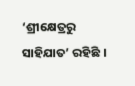‘ଶ୍ରୀକ୍ଷେତ୍ରରୁ ସାହିଯାତ’ ରହିଛି ।